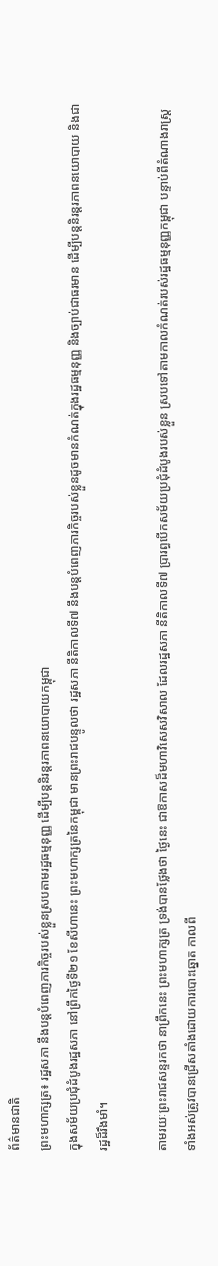ព័ត៌មានជាតិ
ព្រះមហាក្សត្រ៖ រដ្ឋសភា នឹងបន្តបំពេញភារកិច្ចរបស់ខ្លួនស្របតាមរដ្ឋធម្មនុញ្ញ ដើម្បីបន្តនិរន្តរភាពនយោបាយកម្ពុជា
ក្នុងសម័យប្រជុំដំបូងរដ្ឋសភា នៅព្រឹកថ្ងៃទី២១ ខែសីហានេះ ព្រះមហាក្សត្រនៃកម្ពុជា មានព្រះរាជបន្ទូលថា រដ្ឋសភា នីតិកាលទី៧ នឹងបន្តបំពេញភារកិច្ចរបស់ខ្លួនដូចមានកំណត់ក្នុងរដ្ឋធម្មនុញ្ញ និងច្បាប់ជាធរមាន ដើម្បីបន្តនិរន្តរភាពនយោបាយ និងជារដ្ឋដ៏រឹងមាំ។

តាមរយៈព្រះរាជសន្ទរកថា នាព្រឹកនេះ ព្រះមហាក្សត្រ ទ្រង់បានថ្លែងថា ថ្ងៃនេះ ជាឱកាសដ៏មហាវិសេសវិសាល ដែលរដ្ឋសភា នីតិកាលទី៧ ប្រារព្ធបើកសម័យប្រជុំដំបូងរបស់ខ្លួន ស្របទៅតាមកាលកំណត់របស់រដ្ឋធម្មនុញ្ញកម្ពុជា បន្ទាប់ពីតំណាងរាស្ត្រទាំងអស់ត្រូវបានជ្រើសតាំងដោយការបោះឆ្នោត កាលពី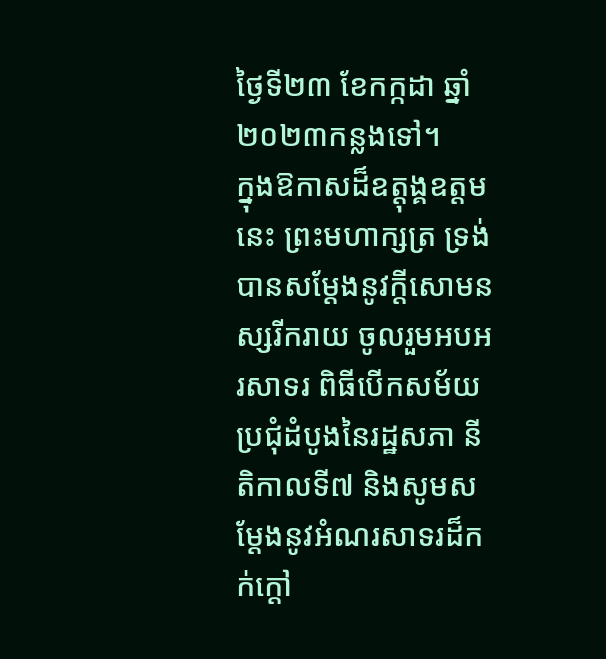ថ្ងៃទី២៣ ខែកក្កដា ឆ្នាំ២០២៣កន្លងទៅ។
ក្នុងឱកាសដ៏ឧត្តុង្គឧត្តមនេះ ព្រះមហាក្សត្រ ទ្រង់បានសម្ដែងនូវក្តីសោមនស្សរីករាយ ចូលរួមអបអរសាទរ ពិធីបើកសម័យប្រជុំដំបូងនៃរដ្ឋសភា នីតិកាលទី៧ និងសូមសម្ដែងនូវអំណរសាទរដ៏កក់ក្តៅ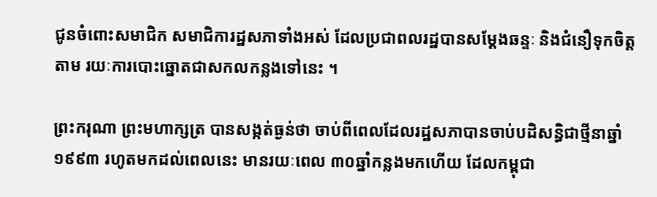ជូនចំពោះសមាជិក សមាជិការដ្ឋសភាទាំងអស់ ដែលប្រជាពលរដ្ឋបានសម្ដែងឆន្ទៈ និងជំនឿទុកចិត្តតាម រយៈការបោះឆ្នោតជាសកលកន្លងទៅនេះ ។

ព្រះករុណា ព្រះមហាក្សត្រ បានសង្កត់ធ្ងន់ថា ចាប់ពីពេលដែលរដ្ឋសភាបានចាប់បដិសន្ធិជាថ្មីនាឆ្នាំ១៩៩៣ រហូតមកដល់ពេលនេះ មានរយៈពេល ៣០ឆ្នាំកន្លងមកហើយ ដែលកម្ពុជា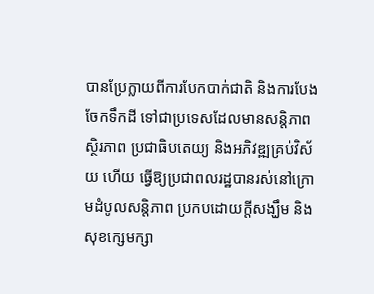បានប្រែក្លាយពីការបែកបាក់ជាតិ និងការបែងចែកទឹកដី ទៅជាប្រទេសដែលមានសន្តិភាព ស្ថិរភាព ប្រជាធិបតេយ្យ និងអភិវឌ្ឍគ្រប់វិស័យ ហើយ ធ្វើឱ្យប្រជាពលរដ្ឋបានរស់នៅក្រោមដំបូលសន្តិភាព ប្រកបដោយក្តីសង្ឃឹម និងសុខក្សេមក្សា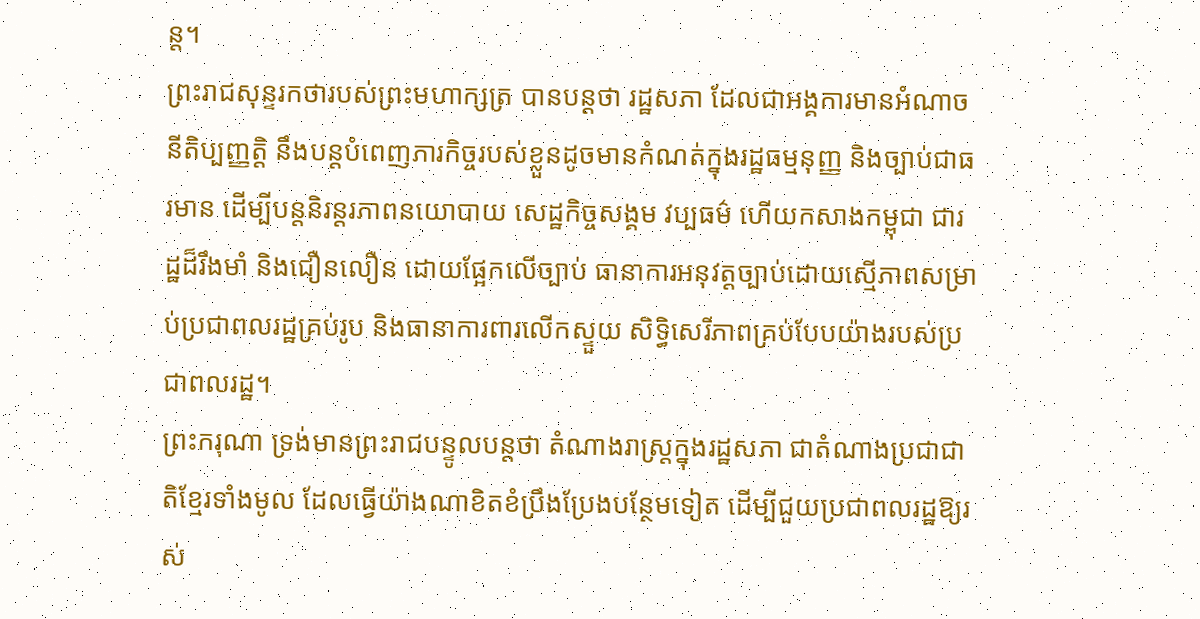ន្ត។
ព្រះរាជសុន្ទរកថារបស់ព្រះមហាក្សត្រ បានបន្តថា រដ្ឋសភា ដែលជាអង្គការមានអំណាចនីតិប្បញ្ញត្តិ នឹងបន្តបំពេញភារកិច្ចរបស់ខ្លួនដូចមានកំណត់ក្នុងរដ្ឋធម្មនុញ្ញ និងច្បាប់ជាធរមាន ដើម្បីបន្តនិរន្តរភាពនយោបាយ សេដ្ឋកិច្ចសង្គម វប្បធម៌ ហើយកសាងកម្ពុជា ជារដ្ឋដ៏រឹងមាំ និងជឿនលឿន ដោយផ្អែកលើច្បាប់ ធានាការអនុវត្តច្បាប់ដោយស្មើភាពសម្រាប់ប្រជាពលរដ្ឋគ្រប់រូប និងធានាការពារលើកស្ទួយ សិទ្ធិសេរីភាពគ្រប់បែបយ៉ាងរបស់ប្រជាពលរដ្ឋ។
ព្រះករុណា ទ្រង់មានព្រះរាជបន្ទូលបន្តថា តំណាងរាស្ត្រក្នុងរដ្ឋសភា ជាតំណាងប្រជាជាតិខ្មែរទាំងមូល ដែលធ្វើយ៉ាងណាខិតខំប្រឹងប្រែងបន្ថែមទៀត ដើម្បីជួយប្រជាពលរដ្ឋឱ្យរស់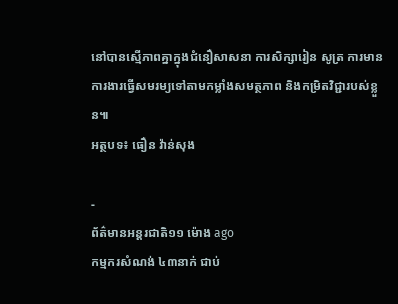នៅបានស្មើភាពគ្នាក្នុងជំនឿសាសនា ការសិក្សារៀន សូត្រ ការមានការងារធ្វើសមរម្យទៅតាមកម្លាំងសមត្ថភាព និងកម្រិតវិជ្ជារបស់ខ្លួន៕
អត្ថបទ៖ ធឿន វ៉ាន់សុង

-
ព័ត៌មានអន្ដរជាតិ១១ ម៉ោង ago
កម្មករសំណង់ ៤៣នាក់ ជាប់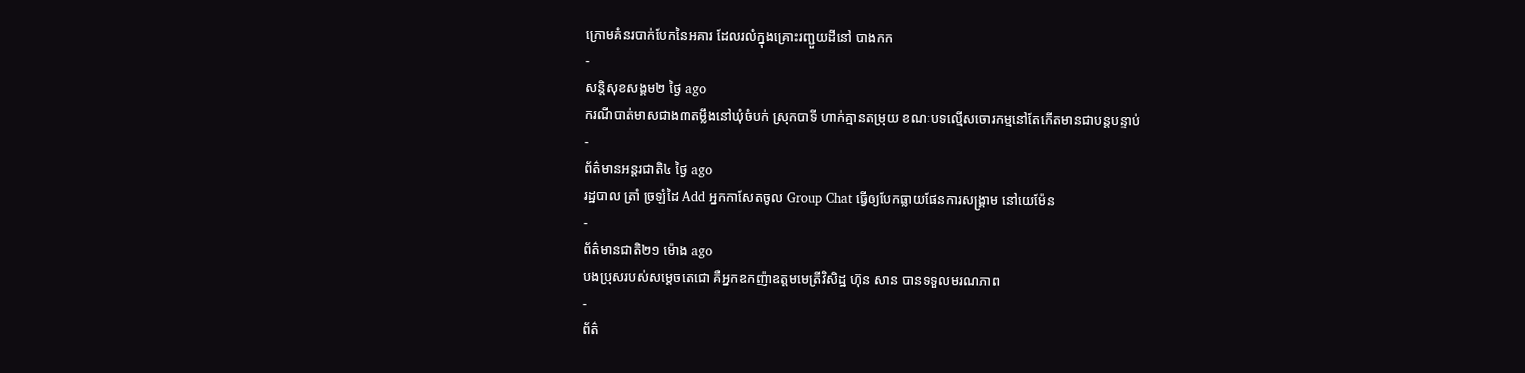ក្រោមគំនរបាក់បែកនៃអគារ ដែលរលំក្នុងគ្រោះរញ្ជួយដីនៅ បាងកក
-
សន្តិសុខសង្គម២ ថ្ងៃ ago
ករណីបាត់មាសជាង៣តម្លឹងនៅឃុំចំបក់ ស្រុកបាទី ហាក់គ្មានតម្រុយ ខណៈបទល្មើសចោរកម្មនៅតែកើតមានជាបន្តបន្ទាប់
-
ព័ត៌មានអន្ដរជាតិ៤ ថ្ងៃ ago
រដ្ឋបាល ត្រាំ ច្រឡំដៃ Add អ្នកកាសែតចូល Group Chat ធ្វើឲ្យបែកធ្លាយផែនការសង្គ្រាម នៅយេម៉ែន
-
ព័ត៌មានជាតិ២១ ម៉ោង ago
បងប្រុសរបស់សម្ដេចតេជោ គឺអ្នកឧកញ៉ាឧត្តមមេត្រីវិសិដ្ឋ ហ៊ុន សាន បានទទួលមរណភាព
-
ព័ត៌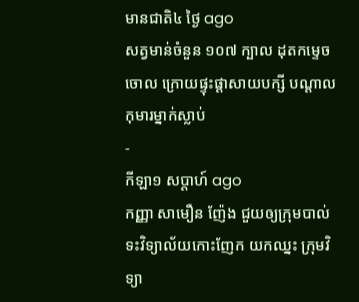មានជាតិ៤ ថ្ងៃ ago
សត្វមាន់ចំនួន ១០៧ ក្បាល ដុតកម្ទេចចោល ក្រោយផ្ទុះផ្ដាសាយបក្សី បណ្តាលកុមារម្នាក់ស្លាប់
-
កីឡា១ សប្តាហ៍ ago
កញ្ញា សាមឿន ញ៉ែង ជួយឲ្យក្រុមបាល់ទះវិទ្យាល័យកោះញែក យកឈ្នះ ក្រុមវិទ្យា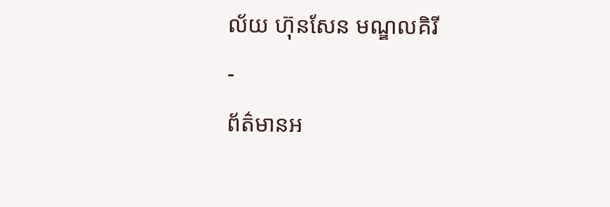ល័យ ហ៊ុនសែន មណ្ឌលគិរី
-
ព័ត៌មានអ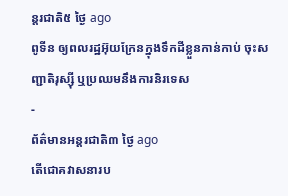ន្ដរជាតិ៥ ថ្ងៃ ago
ពូទីន ឲ្យពលរដ្ឋអ៊ុយក្រែនក្នុងទឹកដីខ្លួនកាន់កាប់ ចុះសញ្ជាតិរុស្ស៊ី ឬប្រឈមនឹងការនិរទេស
-
ព័ត៌មានអន្ដរជាតិ៣ ថ្ងៃ ago
តើជោគវាសនារប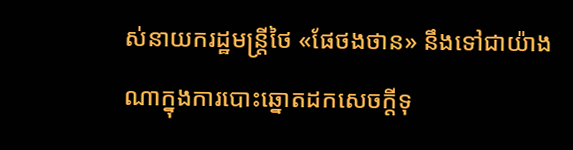ស់នាយករដ្ឋមន្ត្រីថៃ «ផែថងថាន» នឹងទៅជាយ៉ាងណាក្នុងការបោះឆ្នោតដកសេចក្តីទុ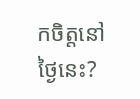កចិត្តនៅថ្ងៃនេះ?